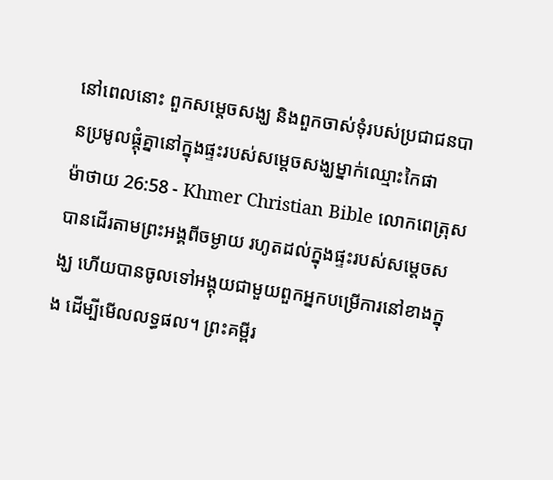នៅពេលនោះ ពួកសម្ដេចសង្ឃ និងពួកចាស់ទុំរបស់ប្រជាជនបានប្រមូលផ្ដុំគ្នានៅក្នុងផ្ទះរបស់សម្ដេចសង្ឃម្នាក់ឈ្មោះកៃផា
ម៉ាថាយ 26:58 - Khmer Christian Bible លោកពេត្រុសបានដើរតាមព្រះអង្គពីចម្ងាយ រហូតដល់ក្នុងផ្ទះរបស់សម្ដេចសង្ឃ ហើយបានចូលទៅអង្គុយជាមួយពួកអ្នកបម្រើការនៅខាងក្នុង ដើម្បីមើលលទ្ធផល។ ព្រះគម្ពីរ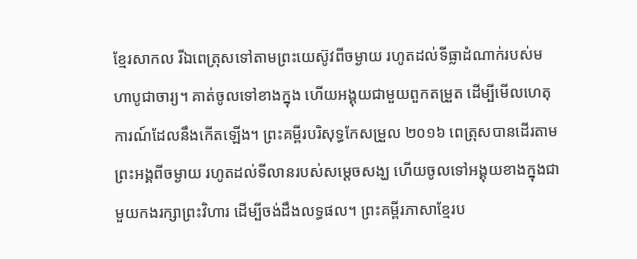ខ្មែរសាកល រីឯពេត្រុសទៅតាមព្រះយេស៊ូវពីចម្ងាយ រហូតដល់ទីធ្លាដំណាក់របស់មហាបូជាចារ្យ។ គាត់ចូលទៅខាងក្នុង ហើយអង្គុយជាមួយពួកតម្រួត ដើម្បីមើលហេតុការណ៍ដែលនឹងកើតឡើង។ ព្រះគម្ពីរបរិសុទ្ធកែសម្រួល ២០១៦ ពេត្រុសបានដើរតាមព្រះអង្គពីចម្ងាយ រហូតដល់ទីលានរបស់សម្ដេចសង្ឃ ហើយចូលទៅអង្គុយខាងក្នុងជាមួយកងរក្សាព្រះវិហារ ដើម្បីចង់ដឹងលទ្ធផល។ ព្រះគម្ពីរភាសាខ្មែរប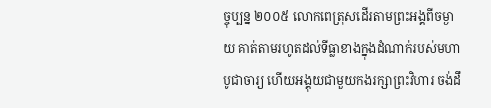ច្ចុប្បន្ន ២០០៥ លោកពេត្រុសដើរតាមព្រះអង្គពីចម្ងាយ គាត់តាមរហូតដល់ទីធ្លាខាងក្នុងដំណាក់របស់មហាបូជាចារ្យ ហើយអង្គុយជាមួយកងរក្សាព្រះវិហារ ចង់ដឹ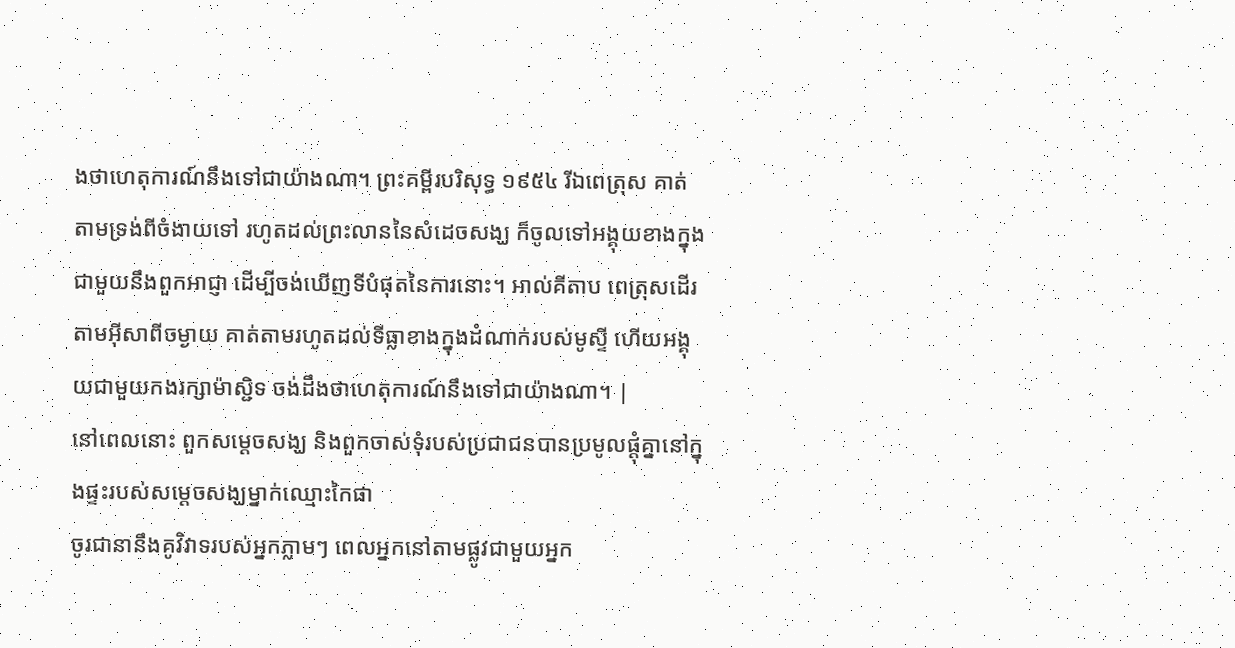ងថាហេតុការណ៍នឹងទៅជាយ៉ាងណា។ ព្រះគម្ពីរបរិសុទ្ធ ១៩៥៤ រីឯពេត្រុស គាត់តាមទ្រង់ពីចំងាយទៅ រហូតដល់ព្រះលាននៃសំដេចសង្ឃ ក៏ចូលទៅអង្គុយខាងក្នុង ជាមួយនឹងពួកអាជ្ញា ដើម្បីចង់ឃើញទីបំផុតនៃការនោះ។ អាល់គីតាប ពេត្រុសដើរតាមអ៊ីសាពីចម្ងាយ គាត់តាមរហូតដល់ទីធ្លាខាងក្នុងដំណាក់របស់មូស្ទី ហើយអង្គុយជាមួយកងរក្សាម៉ាស្ជិទ ចង់ដឹងថាហេតុការណ៍នឹងទៅជាយ៉ាងណា។ |
នៅពេលនោះ ពួកសម្ដេចសង្ឃ និងពួកចាស់ទុំរបស់ប្រជាជនបានប្រមូលផ្ដុំគ្នានៅក្នុងផ្ទះរបស់សម្ដេចសង្ឃម្នាក់ឈ្មោះកៃផា
ចូរជានានឹងគូវិវាទរបស់អ្នកភ្លាមៗ ពេលអ្នកនៅតាមផ្លូវជាមួយអ្នក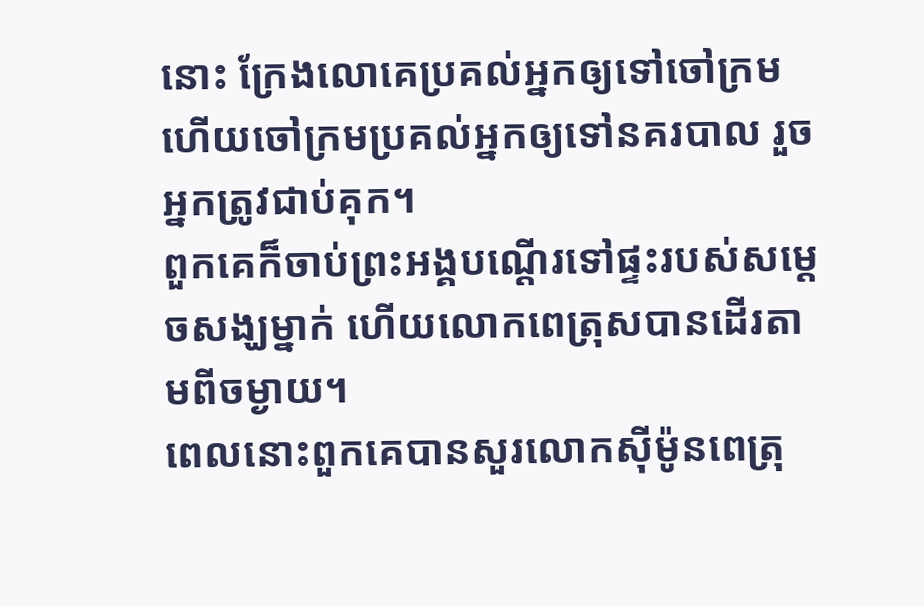នោះ ក្រែងលោគេប្រគល់អ្នកឲ្យទៅចៅក្រម ហើយចៅក្រមប្រគល់អ្នកឲ្យទៅនគរបាល រួចអ្នកត្រូវជាប់គុក។
ពួកគេក៏ចាប់ព្រះអង្គបណ្ដើរទៅផ្ទះរបស់សម្ដេចសង្ឃម្នាក់ ហើយលោកពេត្រុសបានដើរតាមពីចម្ងាយ។
ពេលនោះពួកគេបានសួរលោកស៊ីម៉ូនពេត្រុ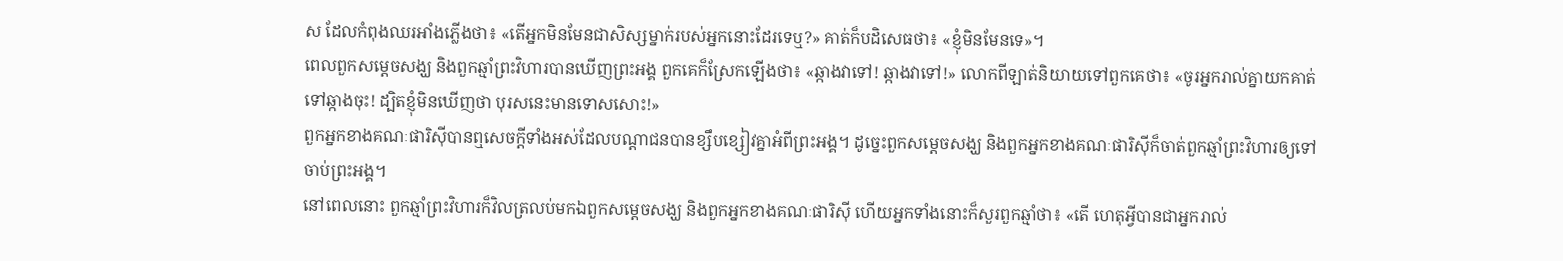ស ដែលកំពុងឈរអាំងភ្លើងថា៖ «តើអ្នកមិនមែនជាសិស្សម្នាក់របស់អ្នកនោះដែរទេឬ?» គាត់ក៏បដិសេធថា៖ «ខ្ញុំមិនមែនទេ»។
ពេលពួកសម្តេចសង្ឃ និងពួកឆ្មាំព្រះវិហារបានឃើញព្រះអង្គ ពួកគេក៏ស្រែកឡើងថា៖ «ឆ្កាងវាទៅ! ឆ្កាងវាទៅ!» លោកពីឡាត់និយាយទៅពួកគេថា៖ «ចូរអ្នករាល់គ្នាយកគាត់ទៅឆ្កាងចុះ! ដ្បិតខ្ញុំមិនឃើញថា បុរសនេះមានទោសសោះ!»
ពួកអ្នកខាងគណៈផារិស៊ីបានឮសេចក្ដីទាំងអស់ដែលបណ្តាជនបានខ្សឹបខ្សៀវគ្នាអំពីព្រះអង្គ។ ដូច្នេះពួកសម្តេចសង្ឃ និងពួកអ្នកខាងគណៈផារិស៊ីក៏ចាត់ពួកឆ្មាំព្រះវិហារឲ្យទៅចាប់ព្រះអង្គ។
នៅពេលនោះ ពួកឆ្មាំព្រះវិហារក៏វិលត្រលប់មកឯពួកសម្តេចសង្ឃ និងពួកអ្នកខាងគណៈផារិស៊ី ហើយអ្នកទាំងនោះក៏សួរពួកឆ្មាំថា៖ «តើ ហេតុអ្វីបានជាអ្នករាល់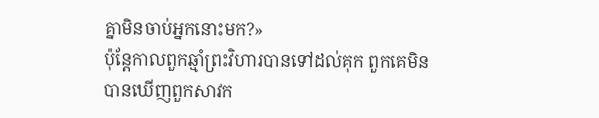គ្នាមិនចាប់អ្នកនោះមក?»
ប៉ុន្ដែកាលពួកឆ្មាំព្រះវិហារបានទៅដល់គុក ពួកគេមិនបានឃើញពួកសាវក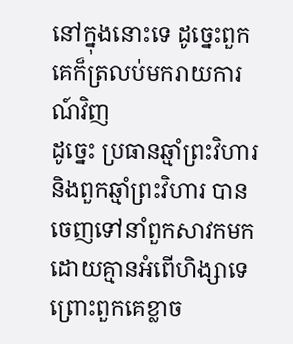នៅក្នុងនោះទេ ដូច្នេះពួកគេក៏ត្រលប់មករាយការណ៍វិញ
ដូច្នេះ ប្រធានឆ្មាំព្រះវិហារ និងពួកឆ្មាំព្រះវិហារ បានចេញទៅនាំពួកសាវកមកដោយគ្មានអំពើហិង្សាទេ ព្រោះពួកគេខ្លាច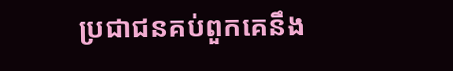ប្រជាជនគប់ពួកគេនឹង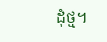ដុំថ្ម។